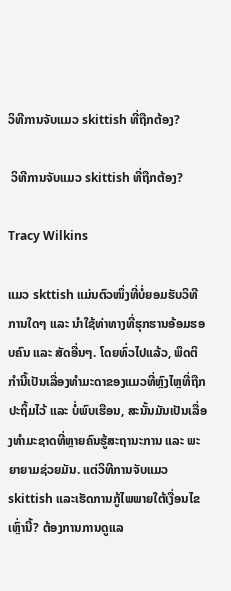ວິທີການຈັບແມວ skittish ທີ່ຖືກຕ້ອງ?

 ວິທີການຈັບແມວ skittish ທີ່ຖືກຕ້ອງ?

Tracy Wilkins

ແມວ skttish ແມ່ນຕົວໜຶ່ງທີ່ບໍ່ຍອມຮັບວິທີການໃດໆ ແລະ ນຳໃຊ້ທ່າທາງທີ່ຮຸກຮານອ້ອມຮອບຄົນ ແລະ ສັດອື່ນໆ. ໂດຍທົ່ວໄປແລ້ວ, ພຶດຕິກຳນີ້ເປັນເລື່ອງທຳມະດາຂອງແມວທີ່ຫຼົງໄຫຼທີ່ຖືກປະຖິ້ມໄວ້ ແລະ ບໍ່ພົບເຮືອນ, ສະນັ້ນມັນເປັນເລື່ອງທຳມະຊາດທີ່ຫຼາຍຄົນຮູ້ສະຖານະການ ແລະ ພະຍາຍາມຊ່ວຍມັນ. ແຕ່ວິທີການຈັບແມວ skittish ແລະເຮັດການກູ້ໄພພາຍໃຕ້ເງື່ອນໄຂເຫຼົ່ານີ້? ຕ້ອງການການດູແລ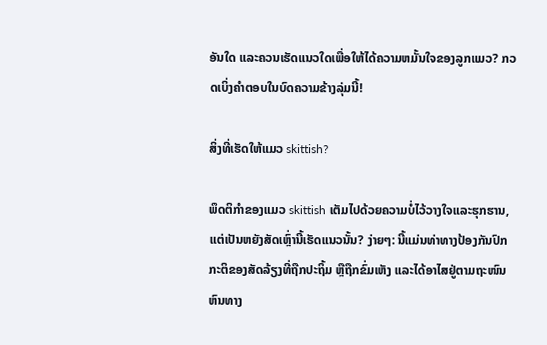ອັນໃດ ແລະຄວນເຮັດແນວໃດເພື່ອໃຫ້ໄດ້ຄວາມຫມັ້ນໃຈຂອງລູກແມວ? ກວດເບິ່ງຄໍາຕອບໃນບົດຄວາມຂ້າງລຸ່ມນີ້!

ສິ່ງທີ່ເຮັດໃຫ້ແມວ skittish?

ພຶດຕິກໍາຂອງແມວ skittish ເຕັມໄປດ້ວຍຄວາມບໍ່ໄວ້ວາງໃຈແລະຮຸກຮານ, ແຕ່ເປັນຫຍັງສັດເຫຼົ່ານີ້ເຮັດແນວນັ້ນ? ງ່າຍໆ: ນີ້ແມ່ນທ່າທາງປ້ອງກັນປົກກະຕິຂອງສັດລ້ຽງທີ່ຖືກປະຖິ້ມ ຫຼືຖືກຂົ່ມເຫັງ ແລະໄດ້ອາໄສຢູ່ຕາມຖະໜົນຫົນທາງ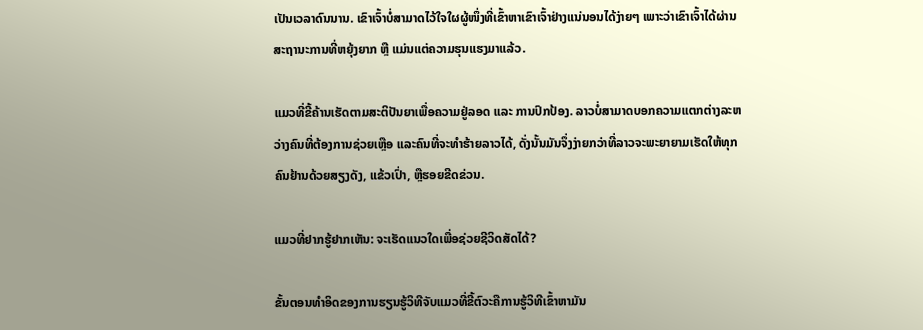ເປັນເວລາດົນນານ. ເຂົາເຈົ້າບໍ່ສາມາດໄວ້ໃຈໃຜຜູ້ໜຶ່ງທີ່ເຂົ້າຫາເຂົາເຈົ້າຢ່າງແນ່ນອນໄດ້ງ່າຍໆ ເພາະວ່າເຂົາເຈົ້າໄດ້ຜ່ານສະຖານະການທີ່ຫຍຸ້ງຍາກ ຫຼື ແມ່ນແຕ່ຄວາມຮຸນແຮງມາແລ້ວ.

ແມວທີ່ຂີ້ຄ້ານເຮັດຕາມສະຕິປັນຍາເພື່ອຄວາມຢູ່ລອດ ແລະ ການປົກປ້ອງ. ລາວບໍ່ສາມາດບອກຄວາມແຕກຕ່າງລະຫວ່າງຄົນທີ່ຕ້ອງການຊ່ວຍເຫຼືອ ແລະຄົນທີ່ຈະທໍາຮ້າຍລາວໄດ້, ດັ່ງນັ້ນມັນຈຶ່ງງ່າຍກວ່າທີ່ລາວຈະພະຍາຍາມເຮັດໃຫ້ທຸກຄົນຢ້ານດ້ວຍສຽງດັງ, ແຂ້ວເປົ່າ, ຫຼືຮອຍຂີດຂ່ວນ.

ແມວທີ່ຢາກຮູ້ຢາກເຫັນ: ຈະເຮັດແນວໃດເພື່ອຊ່ວຍຊີວິດສັດໄດ້?

ຂັ້ນຕອນທຳອິດຂອງການຮຽນຮູ້ວິທີຈັບແມວທີ່ຂີ້ຕົວະຄືການຮູ້ວິທີເຂົ້າຫາມັນ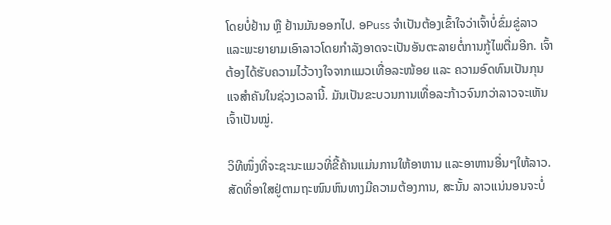ໂດຍບໍ່ຢ້ານ ຫຼື ຢ້ານມັນອອກໄປ. ອPuss ຈໍາເປັນຕ້ອງເຂົ້າໃຈວ່າເຈົ້າບໍ່ຂົ່ມຂູ່ລາວແລະພະຍາຍາມເອົາລາວໂດຍກໍາລັງອາດຈະເປັນອັນຕະລາຍຕໍ່ການກູ້ໄພຕື່ມອີກ. ເຈົ້າຕ້ອງໄດ້ຮັບຄວາມໄວ້ວາງໃຈຈາກແມວເທື່ອລະໜ້ອຍ ແລະ ຄວາມອົດທົນເປັນກຸນແຈສຳຄັນໃນຊ່ວງເວລານີ້. ມັນເປັນຂະບວນການເທື່ອລະກ້າວຈົນກວ່າລາວຈະເຫັນເຈົ້າເປັນໝູ່.

ວິທີໜຶ່ງທີ່ຈະຊະນະແມວທີ່ຂີ້ຄ້ານແມ່ນການໃຫ້ອາຫານ ແລະອາຫານອື່ນໆໃຫ້ລາວ. ສັດທີ່ອາໃສຢູ່ຕາມຖະໜົນຫົນທາງມີຄວາມຕ້ອງການ, ສະນັ້ນ ລາວແນ່ນອນຈະບໍ່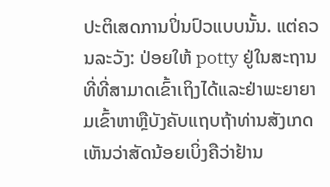ປະຕິເສດການປິ່ນປົວແບບນັ້ນ. ແຕ່ຄວນລະວັງ: ປ່ອຍໃຫ້ potty ຢູ່ໃນສະຖານທີ່ທີ່ສາມາດເຂົ້າເຖິງໄດ້ແລະຢ່າພະຍາຍາມເຂົ້າຫາຫຼືບັງຄັບແຖບຖ້າທ່ານສັງເກດເຫັນວ່າສັດນ້ອຍເບິ່ງຄືວ່າຢ້ານ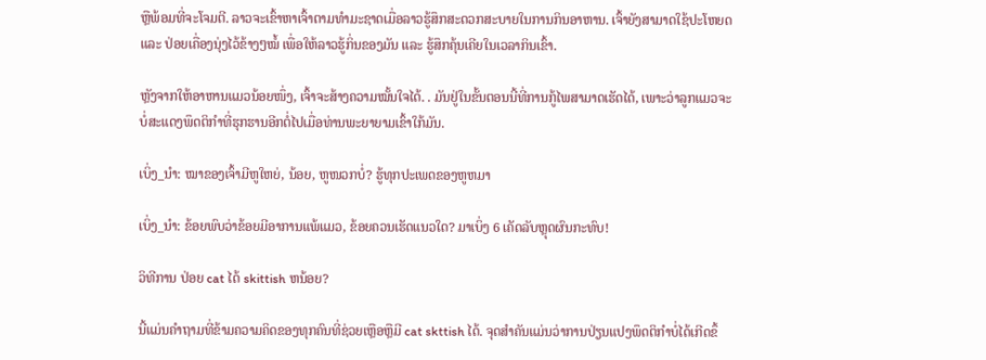ຫຼືພ້ອມທີ່ຈະໂຈມຕີ. ລາວຈະເຂົ້າຫາເຈົ້າຕາມທໍາມະຊາດເມື່ອລາວຮູ້ສຶກສະດວກສະບາຍໃນການກິນອາຫານ. ເຈົ້າຍັງສາມາດໃຊ້ປະໂຫຍດ ແລະ ປ່ອຍເຄື່ອງນຸ່ງໄວ້ຂ້າງໆໝໍ້ ເພື່ອໃຫ້ລາວຮູ້ກິ່ນຂອງມັນ ແລະ ຮູ້ສຶກຄຸ້ນເຄີຍໃນເວລາກິນເຂົ້າ.

ຫຼັງຈາກໃຫ້ອາຫານແມວນ້ອຍໜຶ່ງ, ເຈົ້າຈະສ້າງຄວາມໝັ້ນໃຈໄດ້. . ມັນຢູ່ໃນຂັ້ນຕອນນີ້ທີ່ການກູ້ໄພສາມາດເຮັດໄດ້, ເພາະວ່າລູກແມວຈະບໍ່ສະແດງພຶດຕິກໍາທີ່ຮຸກຮານອີກຕໍ່ໄປເມື່ອທ່ານພະຍາຍາມເຂົ້າໃກ້ມັນ.

ເບິ່ງ_ນຳ: ໝາຂອງເຈົ້າມີຫູໃຫຍ່, ນ້ອຍ, ຫູໜວກບໍ່? ຮູ້ທຸກປະເພດຂອງຫູຫມາ

ເບິ່ງ_ນຳ: ຂ້ອຍພົບວ່າຂ້ອຍມີອາການແພ້ແມວ, ຂ້ອຍຄວນເຮັດແນວໃດ? ມາເບິ່ງ 6 ເຄັດລັບຫຼຸດຜົນກະທົບ!

ວິທີການ ປ່ອຍ cat ໄດ້ skittish ຫນ້ອຍ?

ນີ້ແມ່ນຄໍາຖາມທີ່ຂ້າມຄວາມຄິດຂອງທຸກຄົນທີ່ຊ່ວຍເຫຼືອຫຼືມີ cat skttish ໄດ້. ຈຸດສໍາຄັນແມ່ນວ່າການປ່ຽນແປງພຶດຕິກໍາບໍ່ໄດ້ເກີດຂຶ້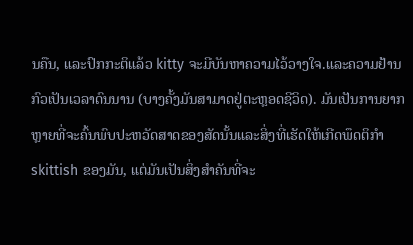ນຄືນ, ແລະປົກກະຕິແລ້ວ kitty ຈະມີບັນຫາຄວາມໄວ້ວາງໃຈ.ແລະຄວາມຢ້ານກົວເປັນເວລາດົນນານ (ບາງຄັ້ງມັນສາມາດຢູ່ຕະຫຼອດຊີວິດ). ມັນເປັນການຍາກຫຼາຍທີ່ຈະຄົ້ນພົບປະຫວັດສາດຂອງສັດນັ້ນແລະສິ່ງທີ່ເຮັດໃຫ້ເກີດພຶດຕິກໍາ skittish ຂອງມັນ, ແຕ່ມັນເປັນສິ່ງສໍາຄັນທີ່ຈະ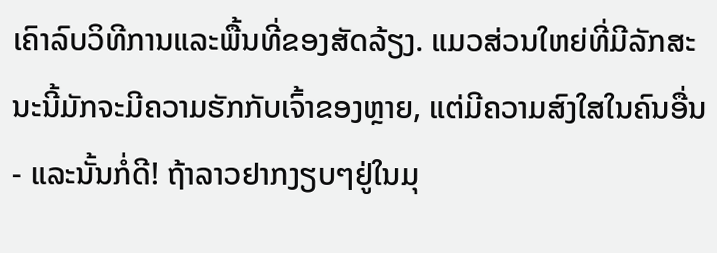ເຄົາລົບວິທີການແລະພື້ນທີ່ຂອງສັດລ້ຽງ. ແມວສ່ວນໃຫຍ່ທີ່ມີລັກສະນະນີ້ມັກຈະມີຄວາມຮັກກັບເຈົ້າຂອງຫຼາຍ, ແຕ່ມີຄວາມສົງໃສໃນຄົນອື່ນ - ແລະນັ້ນກໍ່ດີ! ຖ້າລາວຢາກງຽບໆຢູ່ໃນມຸ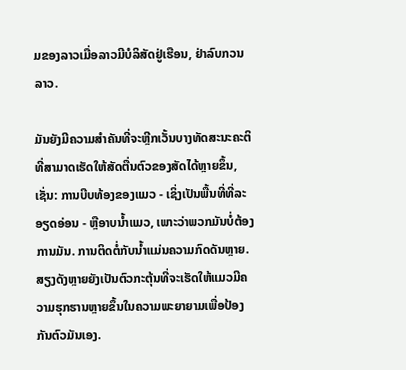ມຂອງລາວເມື່ອລາວມີບໍລິສັດຢູ່ເຮືອນ, ຢ່າລົບກວນລາວ.

ມັນຍັງມີຄວາມສໍາຄັນທີ່ຈະຫຼີກເວັ້ນບາງທັດສະນະຄະຕິທີ່ສາມາດເຮັດໃຫ້ສັດຕື່ນຕົວຂອງສັດໄດ້ຫຼາຍຂຶ້ນ, ເຊັ່ນ: ການບີບທ້ອງຂອງແມວ - ເຊິ່ງເປັນພື້ນທີ່ທີ່ລະອຽດອ່ອນ - ຫຼືອາບນໍ້າແມວ, ເພາະວ່າພວກມັນບໍ່ຕ້ອງການມັນ. ການຕິດຕໍ່ກັບນ້ຳແມ່ນຄວາມກົດດັນຫຼາຍ. ສຽງດັງຫຼາຍຍັງເປັນຕົວກະຕຸ້ນທີ່ຈະເຮັດໃຫ້ແມວມີຄວາມຮຸກຮານຫຼາຍຂຶ້ນໃນຄວາມພະຍາຍາມເພື່ອປ້ອງກັນຕົວມັນເອງ.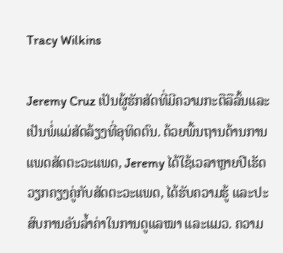Tracy Wilkins

Jeremy Cruz ເປັນຜູ້ຮັກສັດທີ່ມີຄວາມກະຕືລືລົ້ນແລະເປັນພໍ່ແມ່ສັດລ້ຽງທີ່ອຸທິດຕົນ. ດ້ວຍພື້ນຖານດ້ານການແພດສັດຕະວະແພດ, Jeremy ໄດ້ໃຊ້ເວລາຫຼາຍປີເຮັດວຽກຄຽງຄູ່ກັບສັດຕະວະແພດ, ໄດ້ຮັບຄວາມຮູ້ ແລະປະສົບການອັນລ້ຳຄ່າໃນການດູແລໝາ ແລະແມວ. ຄວາມ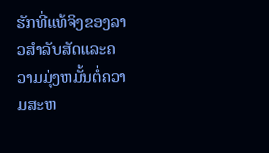ຮັກທີ່ແທ້ຈິງຂອງລາວສໍາລັບສັດແລະຄວາມມຸ່ງຫມັ້ນຕໍ່ຄວາມສະຫ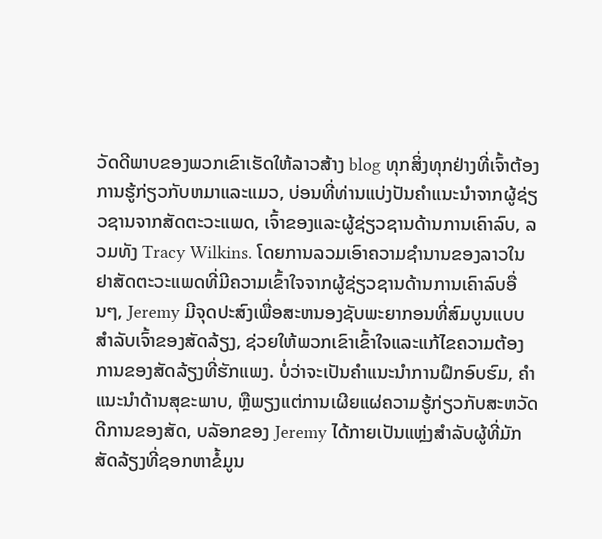ວັດດີພາບຂອງພວກເຂົາເຮັດໃຫ້ລາວສ້າງ blog ທຸກສິ່ງທຸກຢ່າງທີ່ເຈົ້າຕ້ອງການຮູ້ກ່ຽວກັບຫມາແລະແມວ, ບ່ອນທີ່ທ່ານແບ່ງປັນຄໍາແນະນໍາຈາກຜູ້ຊ່ຽວຊານຈາກສັດຕະວະແພດ, ເຈົ້າຂອງແລະຜູ້ຊ່ຽວຊານດ້ານການເຄົາລົບ, ລວມທັງ Tracy Wilkins. ໂດຍການລວມເອົາຄວາມຊໍານານຂອງລາວໃນຢາສັດຕະວະແພດທີ່ມີຄວາມເຂົ້າໃຈຈາກຜູ້ຊ່ຽວຊານດ້ານການເຄົາລົບອື່ນໆ, Jeremy ມີຈຸດປະສົງເພື່ອສະຫນອງຊັບພະຍາກອນທີ່ສົມບູນແບບສໍາລັບເຈົ້າຂອງສັດລ້ຽງ, ຊ່ວຍໃຫ້ພວກເຂົາເຂົ້າໃຈແລະແກ້ໄຂຄວາມຕ້ອງການຂອງສັດລ້ຽງທີ່ຮັກແພງ. ບໍ່ວ່າຈະເປັນຄໍາແນະນໍາການຝຶກອົບຮົມ, ຄໍາແນະນໍາດ້ານສຸຂະພາບ, ຫຼືພຽງແຕ່ການເຜີຍແຜ່ຄວາມຮູ້ກ່ຽວກັບສະຫວັດດີການຂອງສັດ, ບລັອກຂອງ Jeremy ໄດ້ກາຍເປັນແຫຼ່ງສໍາລັບຜູ້ທີ່ມັກສັດລ້ຽງທີ່ຊອກຫາຂໍ້ມູນ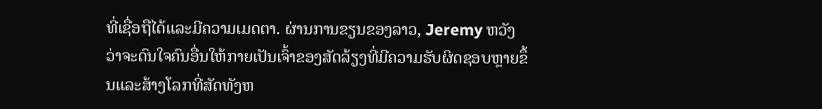ທີ່ເຊື່ອຖືໄດ້ແລະມີຄວາມເມດຕາ. ຜ່ານການຂຽນຂອງລາວ, Jeremy ຫວັງວ່າຈະດົນໃຈຄົນອື່ນໃຫ້ກາຍເປັນເຈົ້າຂອງສັດລ້ຽງທີ່ມີຄວາມຮັບຜິດຊອບຫຼາຍຂຶ້ນແລະສ້າງໂລກທີ່ສັດທັງຫ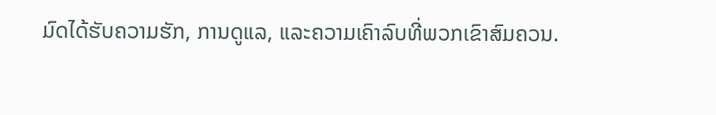ມົດໄດ້ຮັບຄວາມຮັກ, ການດູແລ, ແລະຄວາມເຄົາລົບທີ່ພວກເຂົາສົມຄວນ.